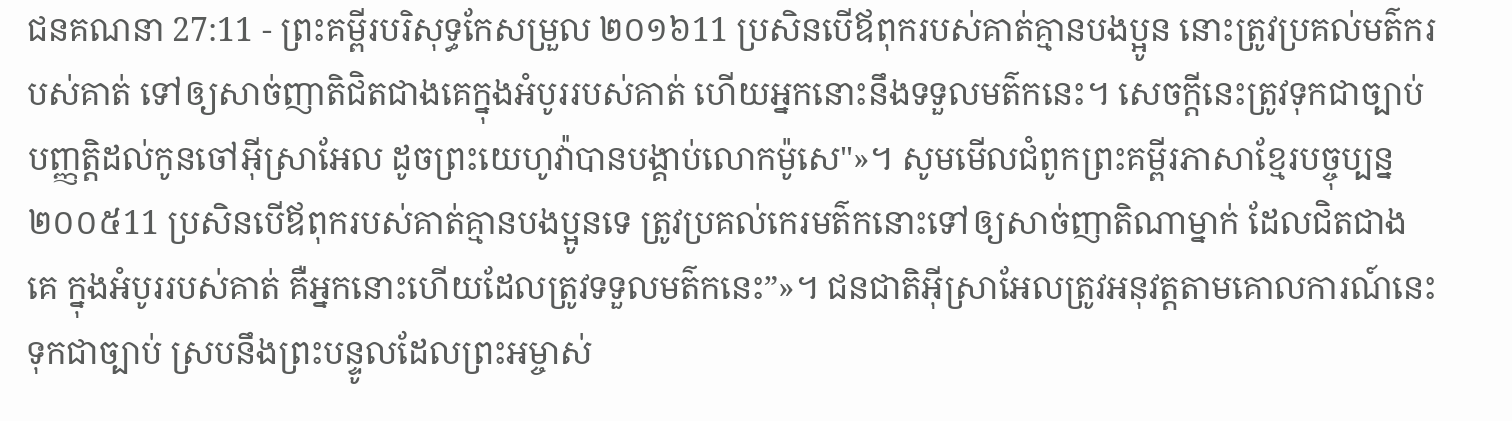ជនគណនា 27:11 - ព្រះគម្ពីរបរិសុទ្ធកែសម្រួល ២០១៦11 ប្រសិនបើឪពុករបស់គាត់គ្មានបងប្អូន នោះត្រូវប្រគល់មត៌ករបស់គាត់ ទៅឲ្យសាច់ញាតិជិតជាងគេក្នុងអំបូររបស់គាត់ ហើយអ្នកនោះនឹងទទួលមត៌កនេះ។ សេចក្ដីនេះត្រូវទុកជាច្បាប់បញ្ញត្តិដល់កូនចៅអ៊ីស្រាអែល ដូចព្រះយេហូវ៉ាបានបង្គាប់លោកម៉ូសេ"»។ សូមមើលជំពូកព្រះគម្ពីរភាសាខ្មែរបច្ចុប្បន្ន ២០០៥11 ប្រសិនបើឪពុករបស់គាត់គ្មានបងប្អូនទេ ត្រូវប្រគល់កេរមត៌កនោះទៅឲ្យសាច់ញាតិណាម្នាក់ ដែលជិតជាងគេ ក្នុងអំបូររបស់គាត់ គឺអ្នកនោះហើយដែលត្រូវទទួលមត៌កនេះ”»។ ជនជាតិអ៊ីស្រាអែលត្រូវអនុវត្តតាមគោលការណ៍នេះទុកជាច្បាប់ ស្របនឹងព្រះបន្ទូលដែលព្រះអម្ចាស់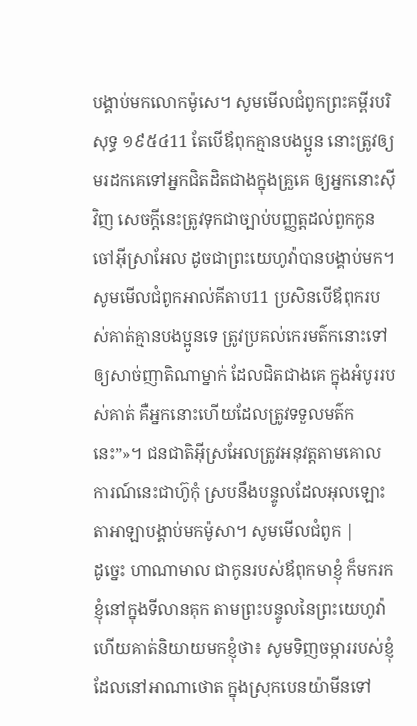បង្គាប់មកលោកម៉ូសេ។ សូមមើលជំពូកព្រះគម្ពីរបរិសុទ្ធ ១៩៥៤11 តែបើឪពុកគ្មានបងប្អូន នោះត្រូវឲ្យមរដកគេទៅអ្នកជិតដិតជាងក្នុងគ្រួគេ ឲ្យអ្នកនោះស៊ីវិញ សេចក្ដីនេះត្រូវទុកជាច្បាប់បញ្ញត្តដល់ពួកកូនចៅអ៊ីស្រាអែល ដូចជាព្រះយេហូវ៉ាបានបង្គាប់មក។ សូមមើលជំពូកអាល់គីតាប11 ប្រសិនបើឪពុករបស់គាត់គ្មានបងប្អូនទេ ត្រូវប្រគល់កេរមត៌កនោះទៅឲ្យសាច់ញាតិណាម្នាក់ ដែលជិតជាងគេ ក្នុងអំបូររបស់គាត់ គឺអ្នកនោះហើយដែលត្រូវទទួលមត៌កនេះ”»។ ជនជាតិអ៊ីស្រអែលត្រូវអនុវត្តតាមគោលការណ៍នេះជាហ៊ូកុំ ស្របនឹងបន្ទូលដែលអុលឡោះតាអាឡាបង្គាប់មកម៉ូសា។ សូមមើលជំពូក |
ដូច្នេះ ហាណាមាល ជាកូនរបស់ឪពុកមាខ្ញុំ ក៏មករកខ្ញុំនៅក្នុងទីលានគុក តាមព្រះបន្ទូលនៃព្រះយេហូវ៉ា ហើយគាត់និយាយមកខ្ញុំថា៖ សូមទិញចម្ការរបស់ខ្ញុំ ដែលនៅអាណាថោត ក្នុងស្រុកបេនយ៉ាមីនទៅ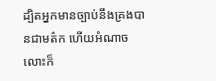ដ្បិតអ្នកមានច្បាប់នឹងគ្រងបានជាមត៌ក ហើយអំណាចលោះក៏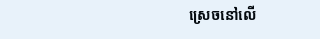ស្រេចនៅលើ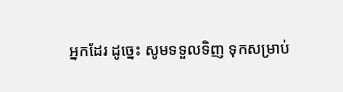អ្នកដែរ ដូច្នេះ សូមទទួលទិញ ទុកសម្រាប់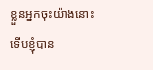ខ្លួនអ្នកចុះយ៉ាងនោះ ទើបខ្ញុំបាន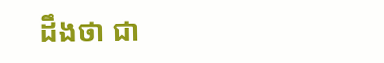ដឹងថា ជា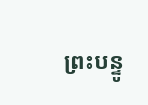ព្រះបន្ទូ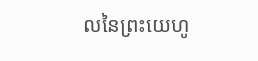លនៃព្រះយេហូ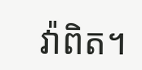វ៉ាពិត។